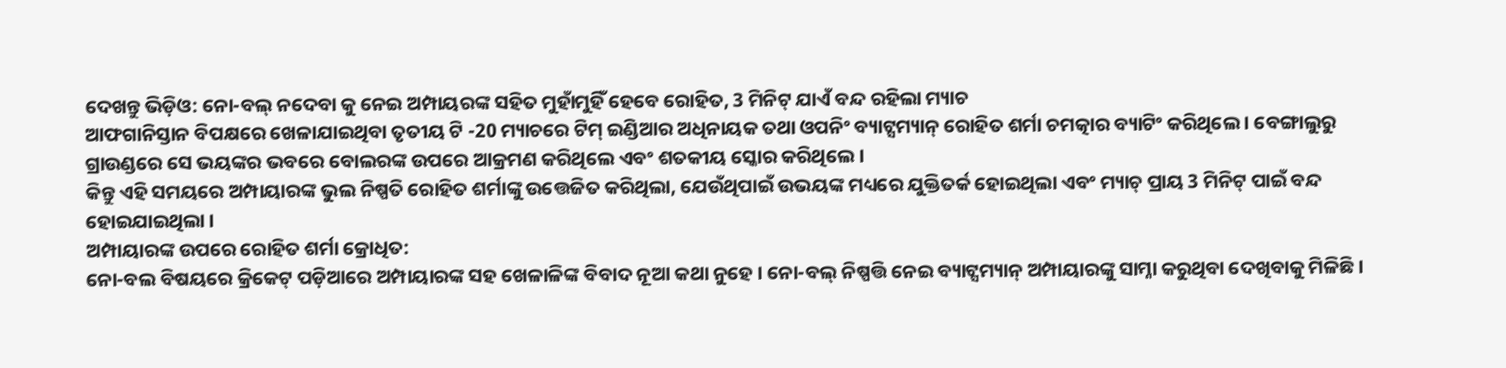ଦେଖନ୍ତୁ ଭିଡ଼ିଓ: ନୋ-ବଲ୍ ନଦେବା କୁ ନେଇ ଅମ୍ପାୟରଙ୍କ ସହିତ ମୁହାଁମୁହିଁ ହେବେ ରୋହିତ, 3 ମିନିଟ୍ ଯାଏଁ ବନ୍ଦ ରହିଲା ମ୍ୟାଚ
ଆଫଗାନିସ୍ତାନ ବିପକ୍ଷରେ ଖେଳାଯାଇଥିବା ତୃତୀୟ ଟି -20 ମ୍ୟାଚରେ ଟିମ୍ ଇଣ୍ଡିଆର ଅଧିନାୟକ ତଥା ଓପନିଂ ବ୍ୟାଟ୍ସମ୍ୟାନ୍ ରୋହିତ ଶର୍ମା ଚମତ୍କାର ବ୍ୟାଟିଂ କରିଥିଲେ । ବେଙ୍ଗାଲୁରୁ ଗ୍ରାଉଣ୍ଡରେ ସେ ଭୟଙ୍କର ଭବରେ ବୋଲରଙ୍କ ଉପରେ ଆକ୍ରମଣ କରିଥିଲେ ଏବଂ ଶତକୀୟ ସ୍କୋର କରିଥିଲେ ।
କିନ୍ତୁ ଏହି ସମୟରେ ଅମ୍ପାୟାରଙ୍କ ଭୁଲ ନିଷ୍ପତି ରୋହିତ ଶର୍ମାଙ୍କୁ ଉତ୍ତେଜିତ କରିଥିଲା, ଯେଉଁଥିପାଇଁ ଉଭୟଙ୍କ ମଧ୍ୟରେ ଯୁକ୍ତିତର୍କ ହୋଇଥିଲା ଏବଂ ମ୍ୟାଚ୍ ପ୍ରାୟ 3 ମିନିଟ୍ ପାଇଁ ବନ୍ଦ ହୋଇଯାଇଥିଲା ।
ଅମ୍ପାୟାରଙ୍କ ଉପରେ ରୋହିତ ଶର୍ମା କ୍ରୋଧିତ:
ନୋ-ବଲ ବିଷୟରେ କ୍ରିକେଟ୍ ପଡ଼ିଆରେ ଅମ୍ପାୟାରଙ୍କ ସହ ଖେଳାଳିଙ୍କ ବିବାଦ ନୂଆ କଥା ନୁହେ । ନୋ-ବଲ୍ ନିଷ୍ପତ୍ତି ନେଇ ବ୍ୟାଟ୍ସମ୍ୟାନ୍ ଅମ୍ପାୟାରଙ୍କୁ ସାମ୍ନା କରୁଥିବା ଦେଖିବାକୁ ମିଳିଛି।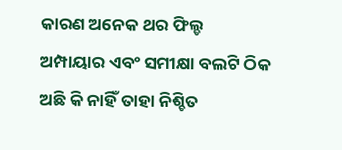କାରଣ ଅନେକ ଥର ଫିଲ୍ଡ ଅମ୍ପାୟାର ଏବଂ ସମୀକ୍ଷା ବଲଟି ଠିକ ଅଛି କି ନାହିଁ ତାହା ନିଶ୍ଚିତ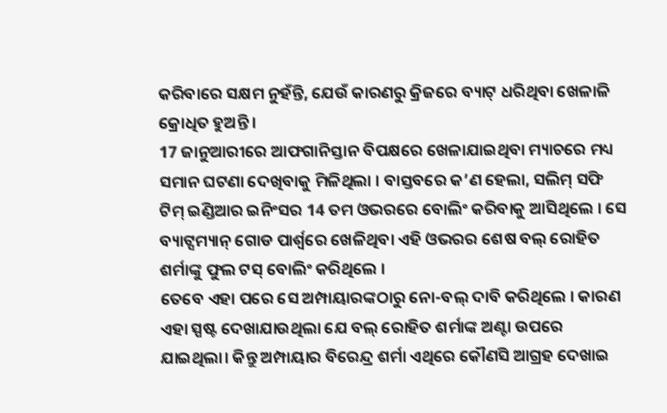କରିବାରେ ସକ୍ଷମ ନୁହଁନ୍ତି, ଯେଉଁ କାରଣରୁ କ୍ରିଜରେ ବ୍ୟାଟ୍ ଧରିଥିବା ଖେଳାଳି କ୍ରୋଧିତ ହୁଅନ୍ତି ।
17 ଜାନୁଆରୀରେ ଆଫଗାନିସ୍ତାନ ବିପକ୍ଷରେ ଖେଳାଯାଇଥିବା ମ୍ୟାଚରେ ମଧ୍ୟ ସମାନ ଘଟଣା ଦେଖିବାକୁ ମିଳିଥିଲା । ବାସ୍ତବରେ କ’ଣ ହେଲା, ସଲିମ୍ ସଫି ଟିମ୍ ଇଣ୍ଡିଆର ଇନିଂସର 14 ତମ ଓଭରରେ ବୋଲିଂ କରିବାକୁ ଆସିଥିଲେ । ସେ ବ୍ୟାଟ୍ସମ୍ୟାନ୍ ଗୋଡ ପାର୍ଶ୍ୱରେ ଖେଳିଥିବା ଏହି ଓଭରର ଶେଷ ବଲ୍ ରୋହିତ ଶର୍ମାଙ୍କୁ ଫୁଲ ଟସ୍ ବୋଲିଂ କରିଥିଲେ ।
ତେବେ ଏହା ପରେ ସେ ଅମ୍ପାୟାରଙ୍କଠାରୁ ନୋ-ବଲ୍ ଦାବି କରିଥିଲେ । କାରଣ ଏହା ସ୍ପଷ୍ଟ ଦେଖାଯାଉଥିଲା ଯେ ବଲ୍ ରୋହିତ ଶର୍ମାଙ୍କ ଅଣ୍ଟା ଉପରେ ଯାଇଥିଲା। କିନ୍ତୁ ଅମ୍ପାୟାର ବିରେନ୍ଦ୍ର ଶର୍ମା ଏଥିରେ କୌଣସି ଆଗ୍ରହ ଦେଖାଇ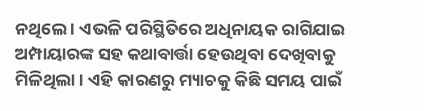ନଥିଲେ । ଏଭଳି ପରିସ୍ଥିତିରେ ଅଧିନାୟକ ରାଗିଯାଇ ଅମ୍ପାୟାରଙ୍କ ସହ କଥାବାର୍ତ୍ତା ହେଉଥିବା ଦେଖିବାକୁ ମିଳିଥିଲା । ଏହି କାରଣରୁ ମ୍ୟାଚକୁ କିଛି ସମୟ ପାଇଁ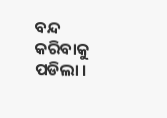ବନ୍ଦ କରିବାକୁ ପଡିଲା ।